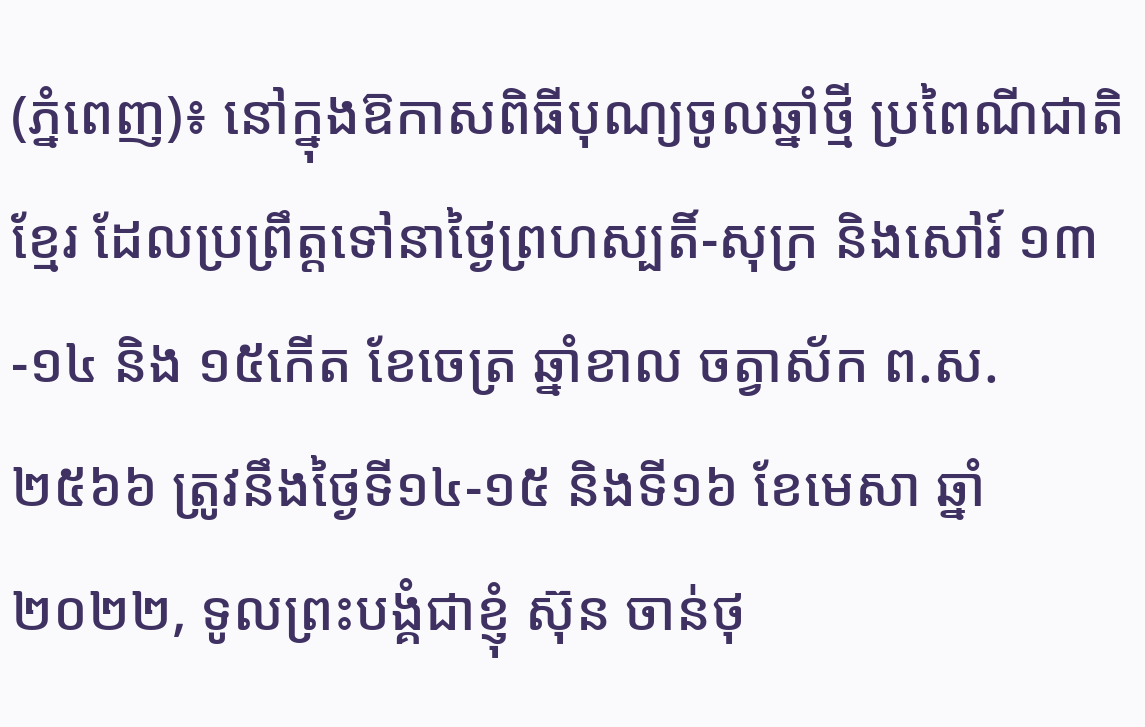(ភ្នំពេញ)៖ នៅក្នុងឱកាសពិធីបុណ្យចូលឆ្នាំថ្មី ប្រពៃណីជាតិខ្មែរ ដែលប្រព្រឹត្តទៅនាថ្ងៃព្រហស្បតិ៍-សុក្រ និងសៅរ៍ ១៣-១៤ និង ១៥កើត ខែចេត្រ ឆ្នាំខាល ចត្វាស័ក ព.ស.២៥៦៦ ត្រូវនឹងថ្ងៃទី១៤-១៥ និងទី១៦ ខែមេសា ឆ្នាំ ២០២២, ទូលព្រះបង្គំជាខ្ញុំ ស៊ុន ចាន់ថុ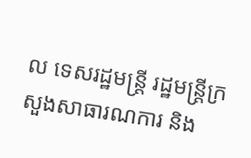ល ទេសរដ្ឋមន្រ្តី រដ្ឋមន្រ្តីក្រសួងសាធារណការ និង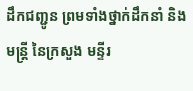ដឹកជញ្ជូន ព្រមទាំងថ្នាក់ដឹកនាំ និងមន្រ្តី នៃក្រសួង មន្ទីរ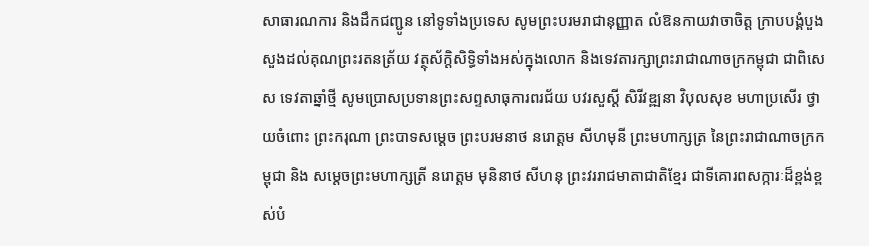សាធារណការ និងដឹកជញ្ជូន នៅទូទាំងប្រទេស សូមព្រះបរមរាជានុញ្ញាត លំឱនកាយវាចាចិត្ត ក្រាបបង្គំបួងសួងដល់គុណព្រះរតនត្រ័យ វត្ថុស័ក្ដិសិទ្ធិទាំងអស់ក្នុងលោក និងទេវតារក្សាព្រះរាជាណាចក្រកម្ពុជា ជាពិសេស ទេវតាឆ្នាំថ្មី សូមប្រោសប្រទានព្រះសព្ទសាធុការពរជ័យ បវរសួស្ដី សិរីវឌ្ឍនា វិបុលសុខ មហាប្រសើរ ថ្វាយចំពោះ ព្រះករុណា ព្រះបាទសម្ដេច ព្រះបរមនាថ នរោត្ដម សីហមុនី ព្រះមហាក្សត្រ នៃព្រះរាជាណាចក្រកម្ពុជា និង សម្ដេចព្រះមហាក្សត្រី នរោត្ដម មុនិនាថ សីហនុ ព្រះវររាជមាតាជាតិខ្មែរ ជាទីគោរពសក្ការៈដ៏ខ្ពង់ខ្ពស់បំ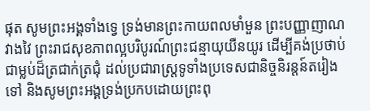ផុត សូមព្រះអង្គទាំងទ្វេ ទ្រង់មានព្រះកាយពលមាំមួន ព្រះបញ្ញាញាណវាងវៃ ព្រះរាជសុខភាពល្អបរិបូរណ៍ព្រះជន្មាយុយឺនយូរ ដើម្បីគង់ប្រថាប់ជាម្លប់ដ៏ត្រជាក់ត្រជុំ ដល់ប្រជារាស្ត្រទូទាំងប្រទេសជានិច្ចនិរន្តន៍តរៀងទៅ និងសូមព្រះអង្គទ្រង់ប្រកបដោយព្រះពុ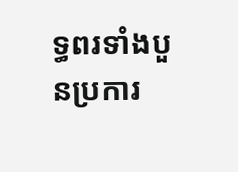ទ្ធពរទាំងបួនប្រការ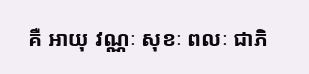គឺ អាយុ វណ្ណៈ សុខៈ ពលៈ ជាភិ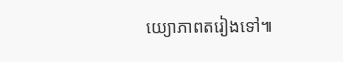យ្យោភាពតរៀងទៅ៕